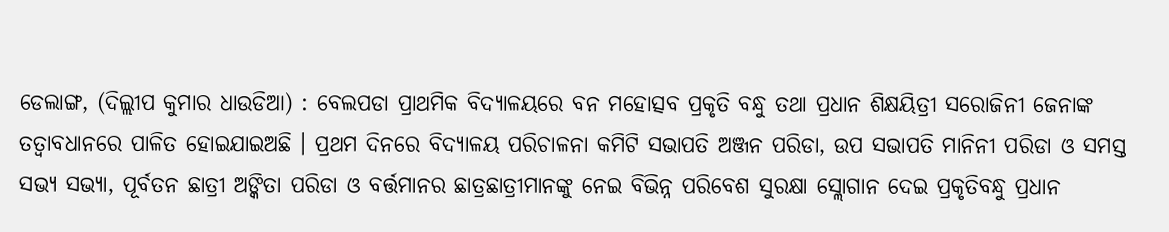ଡେଲାଙ୍ଗ, (ଦିଲ୍ଲୀପ କୁମାର ଧାଉଡିଆ) : ବେଲପଡା ପ୍ରାଥମିକ ବିଦ୍ୟାଳୟରେ ବନ ମହୋତ୍ସବ ପ୍ରକୃତି ବନ୍ଧୁ ତଥା ପ୍ରଧାନ ଶିକ୍ଷୟିତ୍ରୀ ସରୋଜିନୀ ଜେନାଙ୍କ ତତ୍ୱାବଧାନରେ ପାଳିତ ହୋଇଯାଇଅଛି । ପ୍ରଥମ ଦିନରେ ବିଦ୍ୟାଳୟ ପରିଚାଳନା କମିଟି ସଭାପତି ଅଞ୍ଜନ ପରିଡା, ଉପ ସଭାପତି ମାନିନୀ ପରିଡା ଓ ସମସ୍ତ ସଭ୍ୟ ସଭ୍ୟା, ପୂର୍ବତନ ଛାତ୍ରୀ ଅଙ୍କିତା ପରିଡା ଓ ବର୍ତ୍ତମାନର ଛାତ୍ରଛାତ୍ରୀମାନଙ୍କୁ ନେଇ ବିଭିନ୍ନ ପରିବେଶ ସୁରକ୍ଷା ସ୍ଲୋଗାନ ଦେଇ ପ୍ରକୃତିବନ୍ଧୁ ପ୍ରଧାନ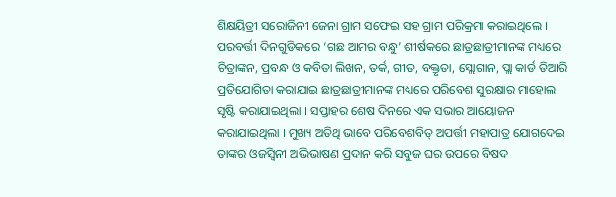ଶିକ୍ଷୟିତ୍ରୀ ସରୋଜିନୀ ଜେନା ଗ୍ରାମ ସଫେଇ ସହ ଗ୍ରାମ ପରିକ୍ରମା କରାଇଥିଲେ । ପରବର୍ତ୍ତୀ ଦିନଗୁଡିକରେ ‘ଗଛ ଆମର ବନ୍ଧୁ’ ଶୀର୍ଷକରେ ଛାତ୍ରଛାତ୍ରୀମାନଙ୍କ ମଧ୍ୟରେ ଚିତ୍ରାଙ୍କନ, ପ୍ରବନ୍ଧ ଓ କବିତା ଲିଖନ, ତର୍କ, ଗୀତ, ବକ୍ତୃତା, ସ୍ଲୋଗାନ, ପ୍ଲା କାର୍ଡ ତିଆରି ପ୍ରତିଯୋଗିତା କରାଯାଇ ଛାତ୍ରଛାତ୍ରୀମାନଙ୍କ ମଧ୍ୟରେ ପରିବେଶ ସୁରକ୍ଷାର ମାହୋଲ ସୃଷ୍ଟି କରାଯାଇଥିଲା । ସପ୍ତାହର ଶେଷ ଦିନରେ ଏକ ସଭାର ଆୟୋଜନ କରାଯାଇଥିଲା । ମୁଖ୍ୟ ଅତିଥି ଭାବେ ପରିବେଶବିତ୍ ଅପର୍ତ୍ତୀ ମହାପାତ୍ର ଯୋଗଦେଇ ତାଙ୍କର ଓଜସ୍ୱିନୀ ଅଭିଭାଷଣ ପ୍ରଦାନ କରି ସବୁଜ ଘର ଉପରେ ବିଷଦ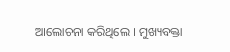ଆଲୋଚନା କରିଥିଲେ । ମୁଖ୍ୟବକ୍ତା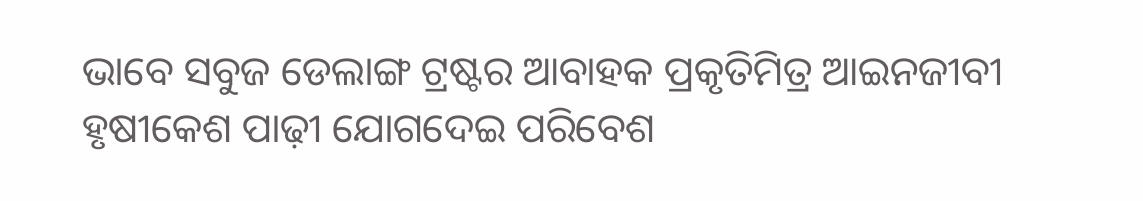ଭାବେ ସବୁଜ ଡେଲାଙ୍ଗ ଟ୍ରଷ୍ଟର ଆବାହକ ପ୍ରକୃତିମିତ୍ର ଆଇନଜୀବୀ ହୃଷୀକେଶ ପାଢ଼ୀ ଯୋଗଦେଇ ପରିବେଶ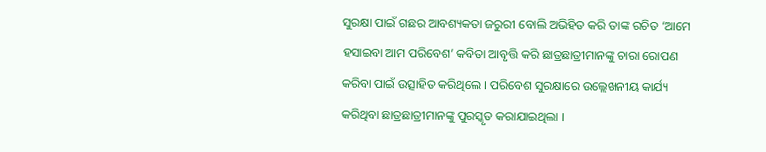ସୁରକ୍ଷା ପାଇଁ ଗଛର ଆବଶ୍ୟକତା ଜରୁରୀ ବୋଲି ଅଭିହିତ କରି ତାଙ୍କ ରଚିତ ‘ଆମେ ହସାଇବା ଆମ ପରିବେଶ’ କବିତା ଆବୃତ୍ତି କରି ଛାତ୍ରଛାତ୍ରୀମାନଙ୍କୁ ଚାରା ରୋପଣ କରିବା ପାଇଁ ଉତ୍ସାହିତ କରିଥିଲେ । ପରିବେଶ ସୁରକ୍ଷାରେ ଉଲ୍ଲେଖନୀୟ କାର୍ଯ୍ୟ କରିଥିବା ଛାତ୍ରଛାତ୍ରୀମାନଙ୍କୁ ପୁରସ୍କୃତ କରାଯାଇଥିଲା ।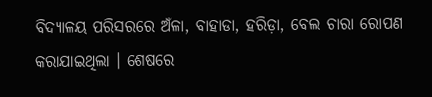ବିଦ୍ୟାଳୟ ପରିସରରେ ଅଁଳା, ବାହାଡା, ହରିଡ଼ା, ବେଲ ଚାରା ରୋପଣ କରାଯାଇଥିଲା । ଶେଷରେ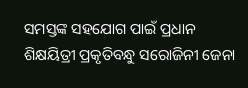ସମସ୍ତଙ୍କ ସହଯୋଗ ପାଇଁ ପ୍ରଧାନ ଶିକ୍ଷୟିତ୍ରୀ ପ୍ରକୃତିବନ୍ଧୁ ସରୋଜିନୀ ଜେନା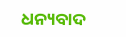ଧନ୍ୟବାଦ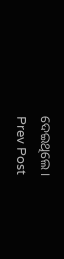ଦେଇଥିଲେ ।
Prev Post